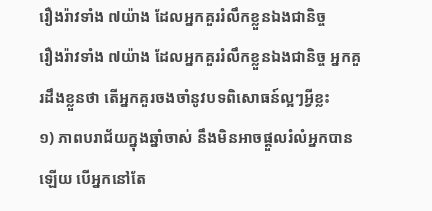រឿងរ៉ាវទាំង ៧យ៉ាង ដែលអ្នកគួររំលឹកខ្លួនឯងជានិច្ច
រឿងរ៉ាវទាំង ៧យ៉ាង ដែលអ្នកគួររំលឹកខ្លួនឯងជានិច្ច អ្នកគួរដឹងខ្លួនថា តើអ្នកគួរចងចាំនូវបទពិសោធន៍ល្អៗអ្វីខ្លះ
១) ភាពបរាជ័យក្នុងឆ្នាំចាស់ នឹងមិនអាចផ្ដួលរំលំអ្នកបានឡើយ បើអ្នកនៅតែ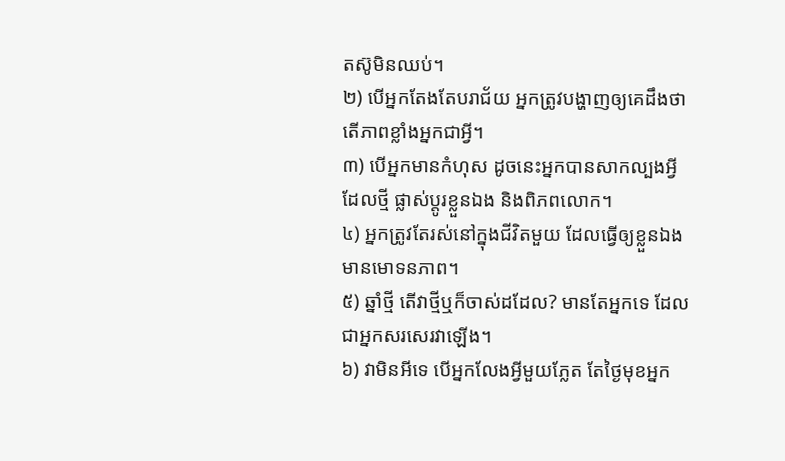តស៊ូមិនឈប់។
២) បើអ្នកតែងតែបរាជ័យ អ្នកត្រូវបង្ហាញឲ្យគេដឹងថាតើភាពខ្លាំងអ្នកជាអ្វី។
៣) បើអ្នកមានកំហុស ដូចនេះអ្នកបានសាកល្បងអ្វីដែលថ្មី ផ្លាស់ប្ដូរខ្លួនឯង និងពិភពលោក។
៤) អ្នកត្រូវតែរស់នៅក្នុងជីវិតមួយ ដែលធ្វើឲ្យខ្លួនឯងមានមោទនភាព។
៥) ឆ្នាំថ្មី តើវាថ្មីឬក៏ចាស់ដដែល? មានតែអ្នកទេ ដែលជាអ្នកសរសេរវាឡើង។
៦) វាមិនអីទេ បើអ្នកលែងអ្វីមួយភ្លែត តែថ្ងៃមុខអ្នក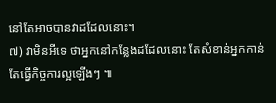នៅតែអាចបានវាដដែលនោះ។
៧) វាមិនអីទេ ថាអ្នកនៅកន្លែងដដែលនោះ តែសំខាន់អ្នកកាន់តែធ្វើកិច្ចការល្អឡើងៗ ៕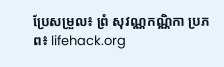ប្រែសម្រួល៖ ព្រំ សុវណ្ណកណ្ណិកា ប្រភព៖ lifehack.org